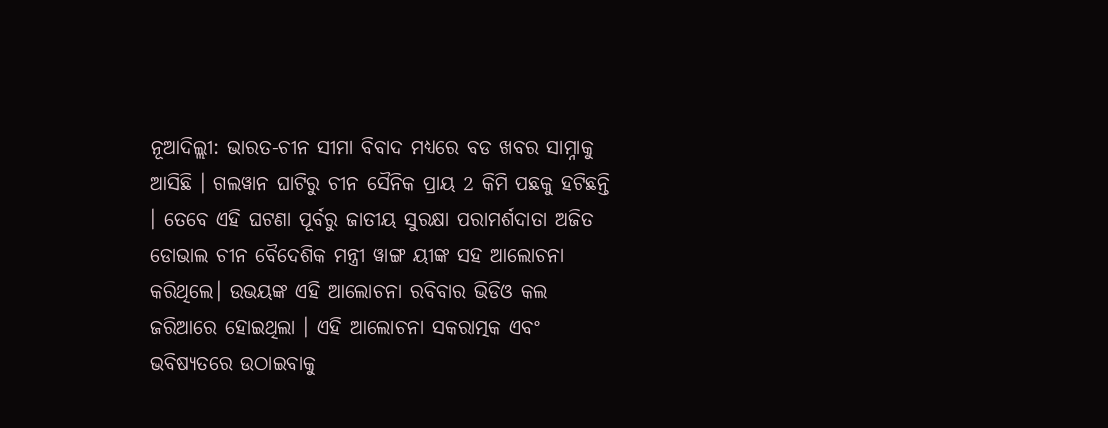ନୂଆଦିଲ୍ଲୀ: ଭାରତ-ଚୀନ ସୀମା ବିବାଦ ମଧ୍ୟରେ ବଡ ଖବର ସାମ୍ନାକୁ ଆସିଛି । ଗଲୱାନ ଘାଟିରୁ ଚୀନ ସୈନିକ ପ୍ରାୟ 2 କିମି ପଛକୁ ହଟିଛନ୍ତି । ତେବେ ଏହି ଘଟଣା ପୂର୍ବରୁ ଜାତୀୟ ସୁରକ୍ଷା ପରାମର୍ଶଦାତା ଅଜିତ ଡୋଭାଲ ଚୀନ ବୈଦେଶିକ ମନ୍ତ୍ରୀ ୱାଙ୍ଗ ୟୀଙ୍କ ସହ ଆଲୋଚନା କରିଥିଲେ। ଉଭୟଙ୍କ ଏହି ଆଲୋଚନା ରବିବାର ଭିଡିଓ କଲ ଜରିଆରେ ହୋଇଥିଲା । ଏହି ଆଲୋଚନା ସକରାତ୍ମକ ଏବଂ ଭବିଷ୍ୟତରେ ଉଠାଇବାକୁ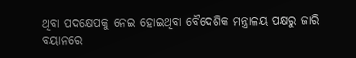ଥିବା ପଦକ୍ଷେପକୁ ନେଇ ହୋଇଥିବା ବୈଦେଶିକ ମନ୍ତ୍ରାଳୟ ପକ୍ଷରୁ ଜାରି ବୟାନରେ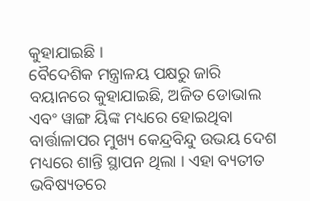କୁହାଯାଇଛି ।
ବୈଦେଶିକ ମନ୍ତ୍ରାଳୟ ପକ୍ଷରୁ ଜାରି ବୟାନରେ କୁହାଯାଇଛି, ଅଜିତ ଡୋଭାଲ ଏବଂ ୱାଙ୍ଗ ୟିଙ୍କ ମଧ୍ୟରେ ହୋଇଥିବା ବାର୍ତ୍ତାଳାପର ମୁଖ୍ୟ କେନ୍ଦ୍ରବିନ୍ଦୁ ଉଭୟ ଦେଶ ମଧ୍ୟରେ ଶାନ୍ତି ସ୍ଥାପନ ଥିଲା । ଏହା ବ୍ୟତୀତ ଭବିଷ୍ୟତରେ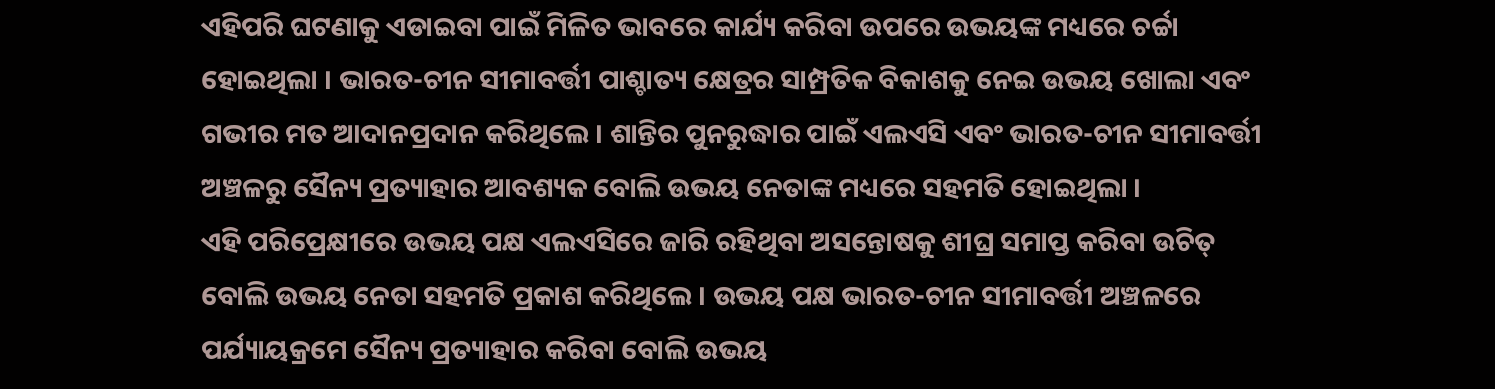ଏହିପରି ଘଟଣାକୁ ଏଡାଇବା ପାଇଁ ମିଳିତ ଭାବରେ କାର୍ଯ୍ୟ କରିବା ଉପରେ ଉଭୟଙ୍କ ମଧ୍ୟରେ ଚର୍ଚ୍ଚା ହୋଇଥିଲା । ଭାରତ-ଚୀନ ସୀମାବର୍ତ୍ତୀ ପାଶ୍ଚାତ୍ୟ କ୍ଷେତ୍ରର ସାମ୍ପ୍ରତିକ ବିକାଶକୁ ନେଇ ଉଭୟ ଖୋଲା ଏବଂ ଗଭୀର ମତ ଆଦାନପ୍ରଦାନ କରିଥିଲେ । ଶାନ୍ତିର ପୁନରୁଦ୍ଧାର ପାଇଁ ଏଲଏସି ଏବଂ ଭାରତ-ଚୀନ ସୀମାବର୍ତ୍ତୀ ଅଞ୍ଚଳରୁ ସୈନ୍ୟ ପ୍ରତ୍ୟାହାର ଆବଶ୍ୟକ ବୋଲି ଉଭୟ ନେତାଙ୍କ ମଧ୍ୟରେ ସହମତି ହୋଇଥିଲା ।
ଏହି ପରିପ୍ରେକ୍ଷୀରେ ଉଭୟ ପକ୍ଷ ଏଲଏସିରେ ଜାରି ରହିଥିବା ଅସନ୍ତୋଷକୁ ଶୀଘ୍ର ସମାପ୍ତ କରିବା ଉଚିତ୍ ବୋଲି ଉଭୟ ନେତା ସହମତି ପ୍ରକାଶ କରିଥିଲେ । ଉଭୟ ପକ୍ଷ ଭାରତ-ଚୀନ ସୀମାବର୍ତ୍ତୀ ଅଞ୍ଚଳରେ ପର୍ଯ୍ୟାୟକ୍ରମେ ସୈନ୍ୟ ପ୍ରତ୍ୟାହାର କରିବା ବୋଲି ଉଭୟ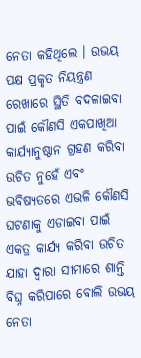ନେତା କହିଥିଲେ । ଉଭୟ ପକ୍ଷ ପ୍ରକୃତ ନିୟନ୍ତ୍ରଣ ରେଖାରେ ସ୍ଥିତି ବଦଳାଇବା ପାଇଁ କୌଣସି ଏକପାଖିଆ କାର୍ଯ୍ୟାନୁଷ୍ଠାନ ଗ୍ରହଣ କରିବା ଉଚିତ ନୁହେଁ ଏବଂ ଭବିଷ୍ୟତରେ ଏଭଳି କୌଣସି ଘଟଣାକୁ ଏଡାଇବା ପାଇଁ ଏକତ୍ର କାର୍ଯ୍ୟ କରିବା ଉଚିତ ଯାହା ଦ୍ବାରା ସୀମାରେ ଶାନ୍ତି ବିଘ୍ନ କରିପାରେ ବୋଲି ଉଭୟ ନେତା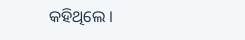କହିଥିଲେ ।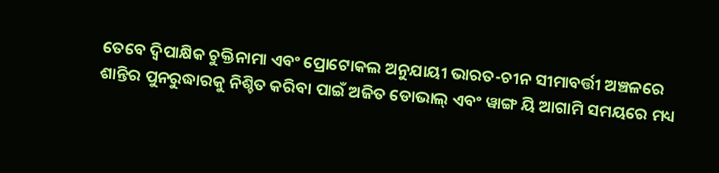ତେବେ ଦ୍ୱିପାକ୍ଷିକ ଚୁକ୍ତିନାମା ଏବଂ ପ୍ରୋଟୋକଲ ଅନୁଯାୟୀ ଭାରତ-ଚୀନ ସୀମାବର୍ତ୍ତୀ ଅଞ୍ଚଳରେ ଶାନ୍ତିର ପୁନରୁଦ୍ଧାରକୁ ନିଶ୍ଚିତ କରିବା ପାଇଁ ଅଜିତ ଡୋଭାଲ୍ ଏବଂ ୱାଙ୍ଗ ୟି ଆଗାମି ସମୟରେ ମଧ୍ୟ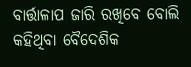ବାର୍ତ୍ତାଳାପ ଜାରି ରଖିବେ ବୋଲି କହିଥିବା ବୈଦେଶିକ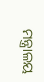ମନ୍ତ୍ରାଳୟ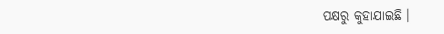ପକ୍ଷରୁ କୁହାଯାଇଛି ।